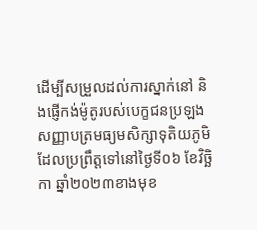ដើម្បីសម្រួលដល់ការស្នាក់នៅ និងផ្ញើកង់ម៉ូតូរបស់បេក្ខជនប្រឡងសញ្ញាបត្រមធ្យមសិក្សាទុតិយភូមិ ដែលប្រព្រឹត្តទៅនៅថ្ងៃទី០៦ ខែវិចិ្ឆកា ឆ្នាំ២០២៣ខាងមុខ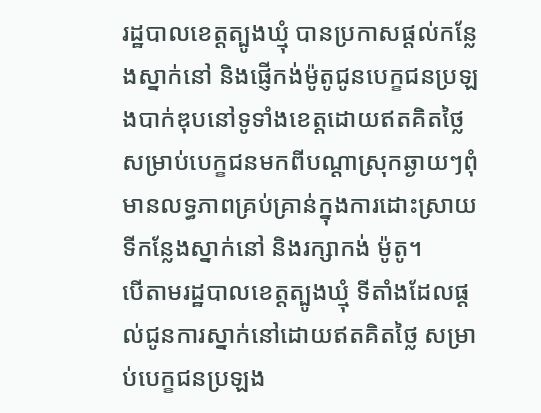រដ្ឋបាលខេត្តត្បូងឃ្មុំ បានប្រកាសផ្ដល់កន្លែងស្នាក់នៅ និងផ្ញើកង់ម៉ូតូជូនបេក្ខជនប្រឡងបាក់ឌុបនៅទូទាំងខេត្តដោយឥតគិតថ្លៃសម្រាប់បេក្ខជនមកពីបណ្ដាស្រុកឆ្ងាយៗពុំមានលទ្ធភាពគ្រប់គ្រាន់ក្នុងការដោះស្រាយទីកន្លែងស្នាក់នៅ និងរក្សាកង់ ម៉ូតូ។
បើតាមរដ្ឋបាលខេត្តត្បូងឃ្មុំ ទីតាំងដែលផ្ដល់ជូនការស្នាក់នៅដោយឥតគិតថ្លៃ សម្រាប់បេក្ខជនប្រឡង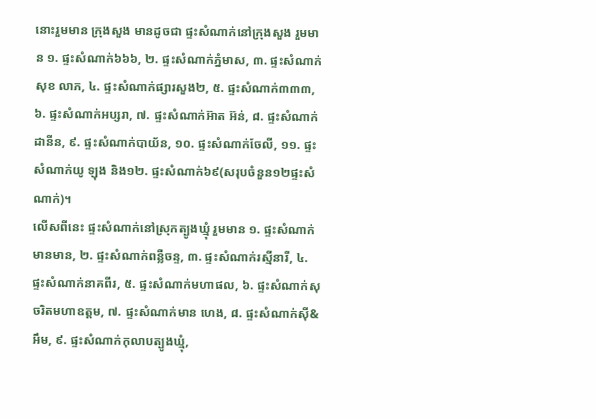នោះរួមមាន ក្រុងសួង មានដូចជា ផ្ទះសំណាក់នៅក្រុងសួង រួមមាន ១. ផ្ទះសំណាក់៦៦៦, ២. ផ្ទះសំណាក់ភ្នំមាស, ៣. ផ្ទះសំណាក់សុខ លាភ, ៤. ផ្ទះសំណាក់ផ្សារសួង២, ៥. ផ្ទះសំណាក់៣៣៣, ៦. ផ្ទះសំណាក់អប្សរា, ៧. ផ្ទះសំណាក់អ៊ាត អ៊ន់, ៨. ផ្ទះសំណាក់ដានីន, ៩. ផ្ទះសំណាក់បាយ័ន, ១០. ផ្ទះសំណាក់ចែលី, ១១. ផ្ទះសំណាក់យូ ឡុង និង១២. ផ្ទះសំណាក់៦៩(សរុបចំនួន១២ផ្ទះសំណាក់)។
លើសពីនេះ ផ្ទះសំណាក់នៅស្រុកត្បូងឃ្មុំ រួមមាន ១. ផ្ទះសំណាក់មានមាន, ២. ផ្ទះសំណាក់ពន្លឺចន្ទ, ៣. ផ្ទះសំណាក់រស្មីនារី, ៤. ផ្ទះសំណាក់នាគពីរ, ៥. ផ្ទះសំណាក់មហាផល, ៦. ផ្ទះសំណាក់សុចរិតមហាឧត្ដម, ៧. ផ្ទះសំណាក់មាន ហេង, ៨. ផ្ទះសំណាក់ស៊ី&អឹម, ៩. ផ្ទះសំណាក់កុលាបត្បូងឃ្មុំ,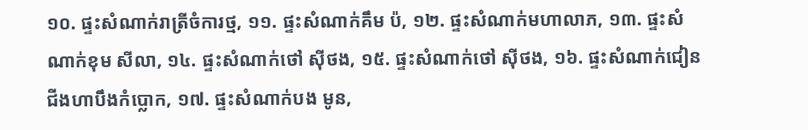១០. ផ្ទះសំណាក់រាត្រីចំការថ្ម, ១១. ផ្ទះសំណាក់គឹម ប៉, ១២. ផ្ទះសំណាក់មហាលាភ, ១៣. ផ្ទះសំណាក់ខុម សីលា, ១៤. ផ្ទះសំណាក់ថៅ ស៊ីថង, ១៥. ផ្ទះសំណាក់ថៅ ស៊ីថង, ១៦. ផ្ទះសំណាក់ជៀនជីងហាបឹងកំប្លោក, ១៧. ផ្ទះសំណាក់បង មូន,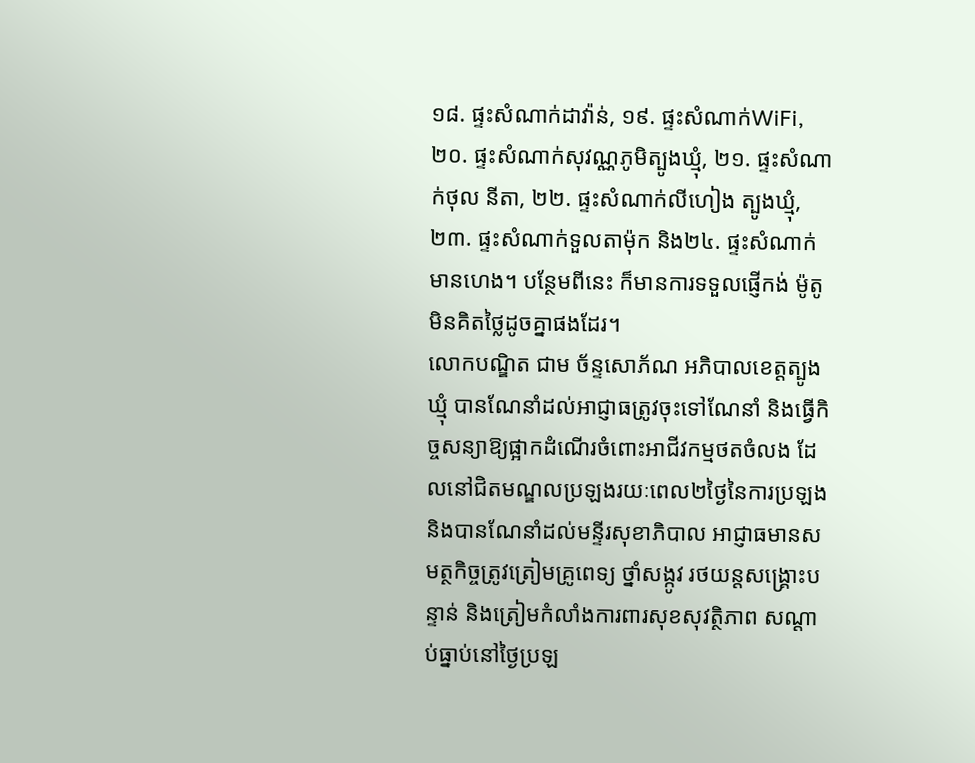១៨. ផ្ទះសំណាក់ដាវ៉ាន់, ១៩. ផ្ទះសំណាក់WiFi, ២០. ផ្ទះសំណាក់សុវណ្ណភូមិត្បូងឃ្មុំ, ២១. ផ្ទះសំណាក់ថុល នីតា, ២២. ផ្ទះសំណាក់លីហៀង ត្បូងឃ្មុំ, ២៣. ផ្ទះសំណាក់ទួលតាម៉ុក និង២៤. ផ្ទះសំណាក់ មានហេង។ បន្ថែមពីនេះ ក៏មានការទទួលផ្ញើកង់ ម៉ូតូ មិនគិតថ្លៃដូចគ្នាផងដែរ។
លោកបណ្ឌិត ជាម ច័ន្ទសោភ័ណ អភិបាលខេត្តត្បូងឃ្មុំ បានណែនាំដល់អាជ្ញាធត្រូវចុះទៅណែនាំ និងធ្វើកិច្ចសន្យាឱ្យផ្អាកដំណើរចំពោះអាជីវកម្មថតចំលង ដែលនៅជិតមណ្ឌលប្រឡងរយៈពេល២ថ្ងៃនៃការប្រឡង និងបានណែនាំដល់មន្ទីរសុខាភិបាល អាជ្ញាធមានសមត្ថកិច្ចត្រូវត្រៀមគ្រូពេទ្យ ថ្នាំសង្កូវ រថយន្តសង្រ្គោះបន្ទាន់ និងត្រៀមកំលាំងការពារសុខសុវត្ថិភាព សណ្ដាប់ធ្នាប់នៅថ្ងៃប្រឡ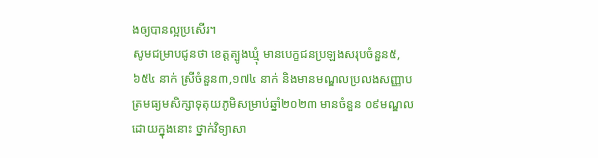ងឲ្យបានល្អប្រសើរ។
សូមជម្រាបជូនថា ខេត្តត្បូងឃ្មុំ មានបេក្ខជនប្រឡងសរុបចំនួន៥,៦៥៤ នាក់ ស្រីចំនួន៣,១៧៤ នាក់ និងមានមណ្ឌលប្រលងសញ្ញាបត្រមធ្យមសិក្សាទុតុយភូមិសម្រាប់ឆ្នាំ២០២៣ មានចំនួន ០៩មណ្ឌល ដោយក្នុងនោះ ថ្នាក់វិទ្យាសា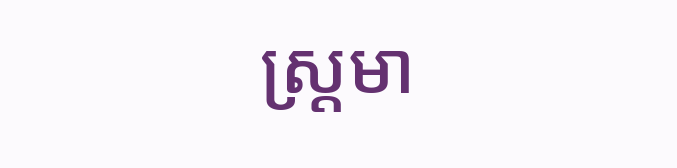ស្រ្តមា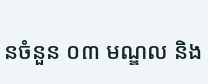នចំនួន ០៣ មណ្ឌល និង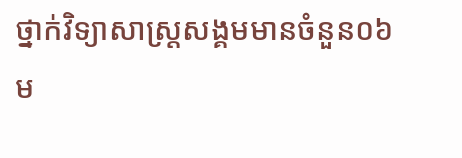ថ្នាក់វិទ្យាសាស្រ្តសង្គមមានចំនួន០៦ ម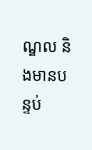ណ្ឌល និងមានបន្ទប់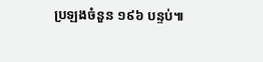ប្រឡងចំនួន ១៩៦ បន្ទប់៕